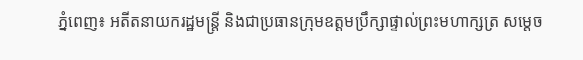ភ្នំពេញ៖ អតីតនាយករដ្ឋមន្ត្រី និងជាប្រធានក្រុមឧត្តមប្រឹក្សាផ្ទាល់ព្រះមហាក្សត្រ សម្ដេច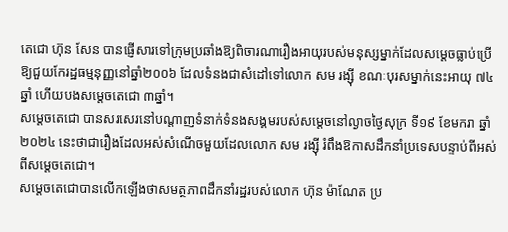តេជោ ហ៊ុន សែន បានផ្ញើសារទៅក្រុមប្រឆាំងឱ្យពិចារណារឿងអាយុរបស់មនុស្សម្នាក់ដែលសម្ដេចធ្លាប់ប្រើឱ្យជួយកែរដ្ឋធម្មនុញ្ញនៅឆ្នាំ២០០៦ ដែលទំនងជាសំដៅទៅលោក សម រង្ស៊ី ខណៈបុរសម្នាក់នេះអាយុ ៧៤ឆ្នាំ ហើយបងសម្ដេចតេជោ ៣ឆ្នាំ។
សម្ដេចតេជោ បានសរសេរនៅបណ្ដាញទំនាក់ទំនងសង្គមរបស់សម្ដេចនៅល្ងាចថ្ងៃសុក្រ ទី១៩ ខែមករា ឆ្នាំ២០២៤ នេះថាជារឿងដែលអស់សំណើចមួយដែលលោក សម រង្ស៊ី រំពឹងឱកាសដឹកនាំប្រទេសបន្ទាប់ពីអស់ពីសម្ដេចតេជោ។
សម្ដេចតេជោបានលើកឡើងថាសមត្ថភាពដឹកនាំរដ្ឋរបស់លោក ហ៊ុន ម៉ាណែត ប្រ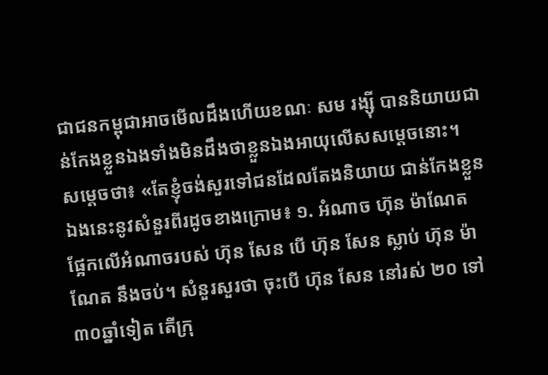ជាជនកម្ពុជាអាចមើលដឹងហើយខណៈ សម រង្ស៊ី បាននិយាយជាន់កែងខ្លួនឯងទាំងមិនដឹងថាខ្លួនឯងអាយុលើសសម្ដេចនោះ។
សម្ដេចថា៖ «តែខ្ញុំចង់សួរទៅជនដែលតែងនិយាយ ជាន់កែងខ្លួនឯងនេះនូវសំនួរពីរដូចខាងក្រោម៖ ១. អំណាច ហ៊ុន ម៉ាណែត ផ្អែកលើអំណាចរបស់ ហ៊ុន សែន បើ ហ៊ុន សែន ស្លាប់ ហ៊ុន ម៉ាណែត នឹងចប់។ សំនួរសួរថា ចុះបើ ហ៊ុន សែន នៅរស់ ២០ ទៅ ៣០ឆ្នាំទៀត តើក្រុ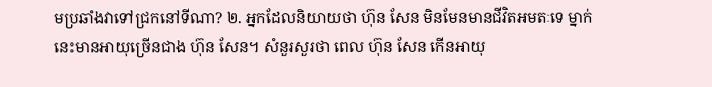មប្រឆាំងវាទៅជ្រកនៅទីណា? ២. អ្នកដែលនិយាយថា ហ៊ុន សែន មិនមែនមានជីវិតអមតៈទេ ម្នាក់នេះមានអាយុច្រើនជាង ហ៊ុន សែន។ សំនួរសួរថា ពេល ហ៊ុន សែន កើនអាយុ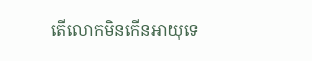តើលោកមិនកើនអាយុទេ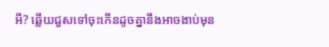អី? ឆ្លើយជួសទៅចុះកើនដូចគ្នានឹងអាចងាប់មុន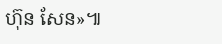ហ៊ុន សែន»៕